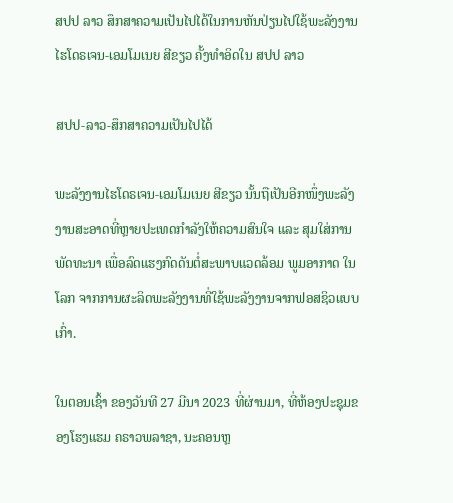ສປປ ລາວ ສຶກສາຄວາມເປັນໄປໄດ້ໃນການຫັນປ່ຽນໄປໃຊ້ພະລັງງານໄຮໂດຣເຈນ-ເອມໂມເນຍ ສີຂຽວ ຄັ້ງທຳອິດໃນ ສປປ ລາວ

ສປປ-ລາວ-ສຶກສາຄວາມເປັນໄປໄດ້

ພະລັງງານໄຮໂດຣເຈນ-ເອມໂມເນຍ ສີຂຽວ ນັ້ນຖືເປັນອີກໜຶ່ງພະລັງງານສະອາດທີ່ຫຼາຍປະເທດກຳລັງໃຫ້ຄວາມສົນໃຈ ແລະ ສຸມໃສ່ການພັດທະນາ ເພື່ອລົດແຮງກົດດັນຕໍ່ສະພາບແວດລ້ອມ ພູມອາກາດ ໃນໂລກ ຈາກການຜະລິດພະລັງງານທີ່ໃຊ້ພະລັງງານຈາກຟອສຊິວແບບເກົ່າ.

ໃນຕອນເຊົ້າ ຂອງວັນທີ 27 ມີນາ 2023 ທີ່ຜ່ານມາ, ທີ່ຫ້ອງປະຊຸມຂອງໂຮງແຮມ ຄຣາວພລາຊາ, ນະຄອນຫຼ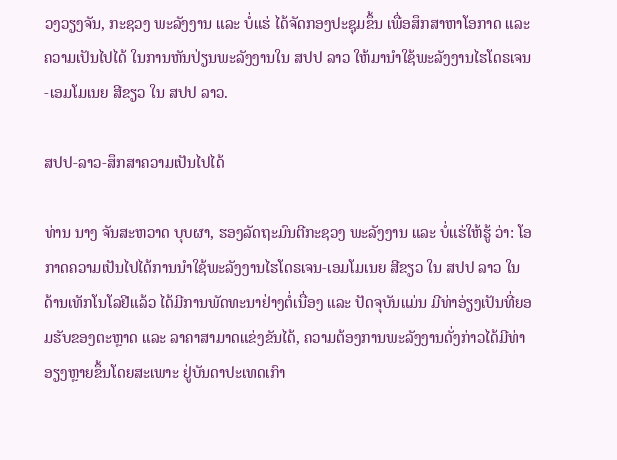ວງວຽງຈັນ, ກະຊວງ ພະລັງງານ ແລະ ບໍ່ແຮ່ ໄດ້ຈັດກອງປະຊຸມຂຶ້ນ ເພື່ອສຶກສາຫາໂອກາດ ແລະ ຄວາມເປັນໄປໄດ້ ໃນການຫັນປ່ຽນພະລັງງານໃນ ສປປ ລາວ ໃຫ້ມານຳໃຊ້ພະລັງງານໄຮໂດຣເຈນ-ເອມໂມເນຍ ສີຂຽວ ໃນ ສປປ ລາວ.

ສປປ-ລາວ-ສຶກສາຄວາມເປັນໄປໄດ້

ທ່ານ ນາງ ຈັນສະຫວາດ ບຸບຜາ, ຮອງລັດຖະມົນຕີກະຊວງ ພະລັງງານ ແລະ ບໍ່ແຮ່ໃຫ້ຮູ້ ວ່າ: ໂອກາດຄວາມເປັນໄປໄດ້ການນໍາໃຊ້ພະລັງງານໄຮໂດຣເຈນ-ເອມໂມເນຍ ສີຂຽວ ໃນ ສປປ ລາວ ໃນດ້ານເທັກໂນໂລຢີແລ້ວ ໄດ້ມີການພັດທະນາຢ່າງຕໍ່ເນື່ອງ ແລະ ປັດຈຸບັນແມ່ນ ມີທ່າອ່ຽງເປັນທີ່ຍອມຮັບຂອງຕະຫຼາດ ແລະ ລາຄາສາມາດແຂ່ງຂັນໄດ້, ຄວາມຕ້ອງການພະລັງງານດັ່ງກ່າວໄດ້ມີທ່າອຽງຫຼາຍຂຶ້ນໂດຍສະເພາະ ຢູ່ບັນດາປະເທດເກົາ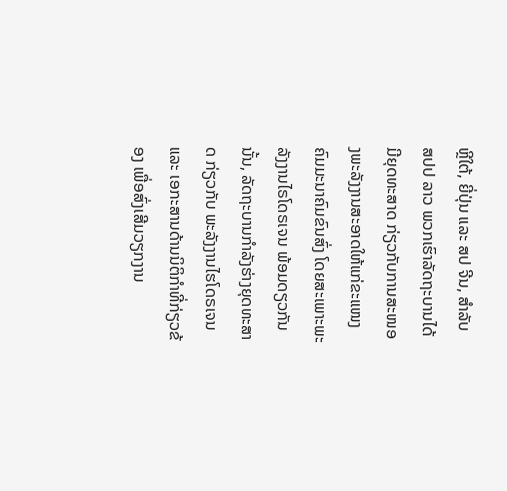ຫຼີໃຕ້, ຍີ່ປຸ່ນ ແລະ ສປ ຈີນ, ສໍາລັບ ສປປ ລາວ ພວກເຮົາລັດຖະບານໄດ້ມີຍຸດທະສາດ ກ່ຽວກັບການສະໜອງພະລັງງານສະອາດໃຫ້ແກ່ຂະແໜງຄົມມະນາຄົມຂົນສົ່ງ ໂດຍສະເພາະພະລັງງານໄຣໂດຣເຈນ ພ້ອມດຽວກັນນັ້ນ, ລັດຖະບານກຳລັງຮ່າງຍຸດທະສາດ ກ່ຽວກັບ ພະລັງງານໄຮໂດຣເຈນ ແລະ ເອກະສານດ້ານນິຕິກຳທີ່ກ່ຽວຂ້ອງ ເພື່ອສົ່ງເສີມວຽກງານ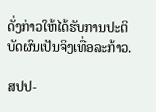ດັ່ງກ່າວໃຫ້ໄດ້ຮັບການປະຕິບັດຜົນເປັນຈິງເທື່ອລະກ້າວ.

ສປປ-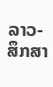ລາວ-ສຶກສາ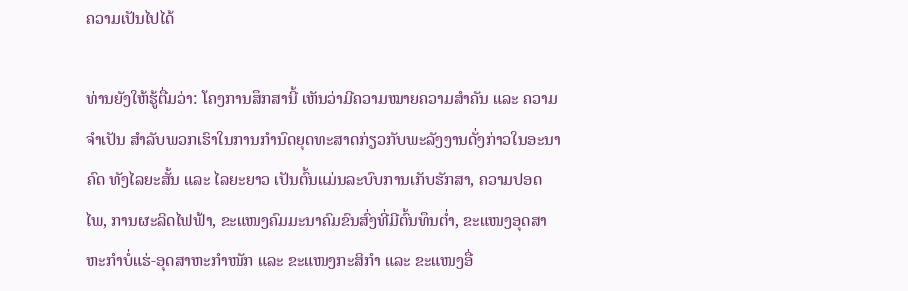ຄວາມເປັນໄປໄດ້

ທ່ານຍັງໃຫ້ຮູ້ຕື່ມວ່າ: ໂຄງການສຶກສານີ້ ເຫັນວ່າມີຄວາມໝາຍຄວາມສຳຄັນ ແລະ ຄວາມຈຳເປັນ ສຳລັບພວກເຮົາໃນການກຳນົດຍຸດທະສາດກ່ຽວກັບພະລັງງານດັ່ງກ່າວໃນອະນາຄົດ ທັງໄລຍະສັ້ນ ແລະ ໄລຍະຍາວ ເປັນຕົ້ນແມ່ນລະບົບການເກັບຮັກສາ, ຄວາມປອດໄພ, ການຜະລິດໄຟຟ້າ, ຂະແໜງຄົມມະນາຄົມຂົນສົ່ງທີ່ມີຕົ້ນທຶນຕໍ່າ, ຂະແໜງອຸດສາຫະກໍາບໍ່ແຮ່-ອຸດສາຫະກໍາໜັກ ແລະ ຂະແໜງກະສິກຳ ແລະ ຂະແໜງອື່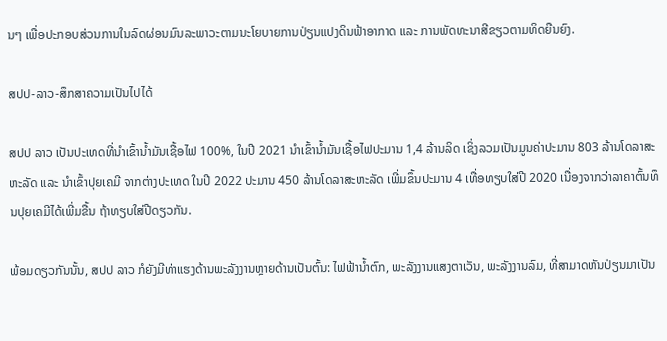ນໆ ເພື່ອປະກອບສ່ວນການໃນລົດຜ່ອນມົນລະພາວະຕາມນະໂຍບາຍການປ່ຽນແປງດິນຟ້າອາກາດ ແລະ ການພັດທະນາສີຂຽວຕາມທິດຍືນຍົງ.

ສປປ-ລາວ-ສຶກສາຄວາມເປັນໄປໄດ້

ສປປ ລາວ ເປັນປະເທດທີ່ນໍາເຂົ້ານ້ຳມັນເຊື້ອໄຟ 100%, ໃນປີ 2021 ນໍາເຂົ້ານໍ້າມັນເຊື້ອໄຟປະມານ 1,4 ລ້ານລິດ ເຊິ່ງລວມເປັນມູນຄ່າປະມານ 803 ລ້ານໂດລາສະຫະລັດ ແລະ ນໍາເຂົ້າປຸຍເຄມີ ຈາກຕ່າງປະເທດ ໃນປີ 2022 ປະມານ 450 ລ້ານໂດລາສະຫະລັດ ເພີ່ມຂຶ້ນປະມານ 4 ເທື່ອທຽບໃສ່ປີ 2020 ເນື່ອງຈາກວ່າລາຄາຕົ້ນທຶນປຸຍເຄມີໄດ້ເພີ່ມຂື້ນ ຖ້າທຽບໃສ່ປີດຽວກັນ.

ພ້ອມດຽວກັນນັ້ນ, ສປປ ລາວ ກໍຍັງມີທ່າແຮງດ້ານພະລັງງານຫຼາຍດ້ານເປັນຕົ້ນ: ໄຟຟ້ານໍ້າຕົກ, ພະລັງງານແສງຕາເວັນ, ພະລັງງານລົມ, ທີ່ສາມາດຫັນປ່ຽນມາເປັນ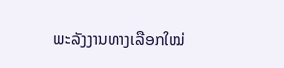ພະລັງງານທາງເລືອກໃໝ່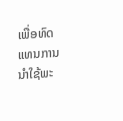ເພື່ອທົດແທນການນໍາໃຊ້ພະ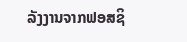ລັງງານຈາກຟອສຊິ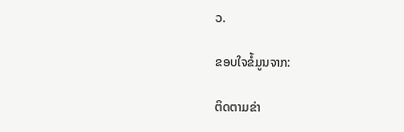ວ.

ຂອບໃຈຂໍ້ມູນຈາກ:

ຕິດຕາມຂ່າ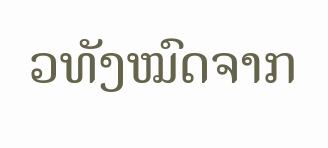ວທັງໝົດຈາກ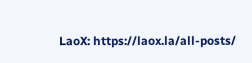LaoX: https://laox.la/all-posts/